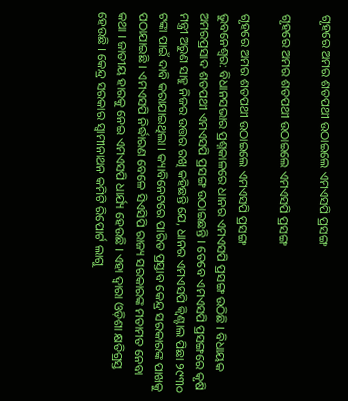ଗୃହରେ ଅମର ଶତପଥୀ ଉଠାଇଲେ ଏମଏସପି ପ୍ରସଙ୍ଗ

ଗୃହରେ ଅମର ଶତପଥୀ ଉଠାଇଲେ ଏମଏସପି ପ୍ରସଙ୍ଗ

ଗୃହରେ ଅମର ଶତପଥୀ ଉଠାଇଲେ ଏମଏସପି ପ୍ରସଙ୍ଗ
ଭୁବନେଶ୍ୱର: ବିଧାନସଭାର ପ୍ରଶ୍ନକାଳରେ ଧାନର ଏମଏସପି ପ୍ରସଙ୍ଗ ଉଠିଛି । ବିଧାୟକ ଅମରପ୍ରସାଦ ଶତପଥୀ ଏମଏସପି ପ୍ରସଙ୍ଗ ଉଠାଇଛନ୍ତି । ତେବେ ଏମଏସପି ପ୍ରସଙ୍ଗରେ କୃଷି ମନ୍ତ୍ରୀ ଅରୁଣ ସାହୁ ନିଜର ଉତ୍ତର ରଖି କହିଛନ୍ତି ଯେ, ଧାନର ଏମଏସପି କ୍ୱିଣ୍ଟାଲ ପିଛା ୨୯୩୦ ଟଙ୍କା ପାଇଁ ଦାବି କରାଯାଇଥିଲା । କ୍ୟାବିନେଟରେ ପାରିତ ପ୍ରସ୍ତାବ କେନ୍ଦ୍ର ସରକାରଙ୍କ ପାଖକୁ ପଠାଯାଇଛି । ଏମଏସପି ନିର୍ଦ୍ଧାରଣ ବେଳେ ସିଏସିପି ରାଜ୍ୟ ସରକାରଙ୍କ ମତାମତ ନେବା କଥା । ଜାତୀୟ ହାରକୁ ନେଇ ଏମଏସପି ଧାର୍ଯ୍ୟ ହେଉଛି । ଏହା ଦ୍ୱାରା ଓଡ଼ିଶା କ୍ଷତିଗ୍ରସ୍ତ ହେଉଛି । କେନ୍ଦ୍ର ସରକାର ସ୍ୱାମୀନାଥନ କମିଟି ରିପୋର୍ଟ ଲାଗୁ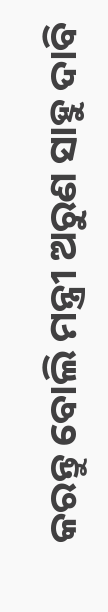କରନ୍ତୁ ବୋଲି ମନ୍ତ୍ରୀ ଅରୁଣ ସାହୁ ଦାବି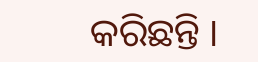କରିଛନ୍ତି ।